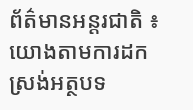ព័ត៌មានអន្តរជាតិ ៖ យោងតាមការដកស្រង់អត្ថបទ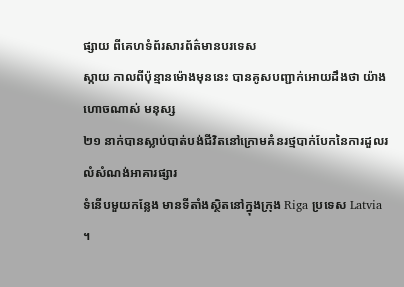ផ្សាយ ពីគេហទំព័រសារព័ត៌មានបរទេស
ស្កាយ កាលពីប៉ុន្មានម៉ោងមុននេះ បានគូសបញ្ជាក់អោយដឹងថា យ៉ាងហោចណាស់ មនុស្ស
២១ នាក់បានស្លាប់បាត់បង់ជីវិតនៅក្រោមគំនរថ្មបាក់បែកនៃការដួលរលំសំណង់អាគារផ្សារ
ទំនើបមួយកន្លែង មានទីតាំងស្ថិតនៅក្នុងក្រុង Riga ប្រទេស Latvia ។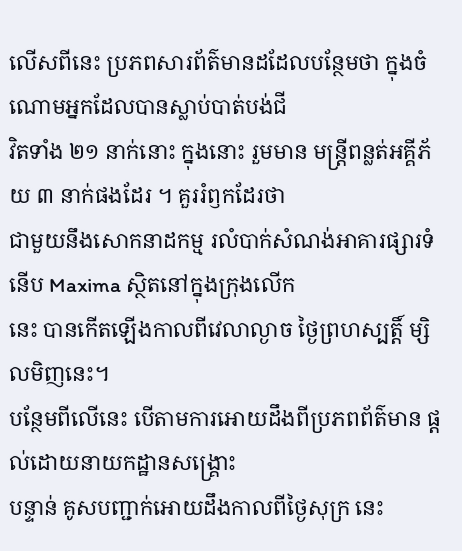លើសពីនេះ ប្រភពសារព័ត៌មានដដែលបន្ថែមថា ក្នុងចំណោមអ្នកដែលបានស្លាប់បាត់បង់ជី
វិតទាំង ២១ នាក់នោះ ក្នុងនោះ រួមមាន មន្រ្តីពន្លត់អគ្គីភ័យ ៣ នាក់ផងដែរ ។ គួររំឭកដែរថា
ជាមួយនឹងសោកនាដកម្ម រលំបាក់សំណង់អាគារផ្សារទំនើប Maxima ស្ថិតនៅក្នុងក្រុងលើក
នេះ បានកើតឡើងកាលពីវេលាល្ងាច ថ្ងៃព្រហស្បត្តិ៍ ម្សិលមិញនេះ។
បន្ថែមពីលើនេះ បើតាមការអោយដឹងពីប្រភពព័ត៌មាន ផ្តល់ដោយនាយកដ្ឋានសង្គ្រោះ
បន្ទាន់ គូសបញ្ជាក់អោយដឹងកាលពីថ្ងៃសុក្រ នេះ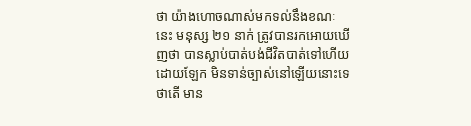ថា យ៉ាងហោចណាស់មកទល់នឹងខណៈ
នេះ មនុស្ស ២១ នាក់ ត្រូវបានរកអោយឃើញថា បានស្លាប់បាត់បង់ជីវិតបាត់ទៅហើយ
ដោយឡែក មិនទាន់ច្បាស់នៅឡើយនោះទេ ថាតើ មាន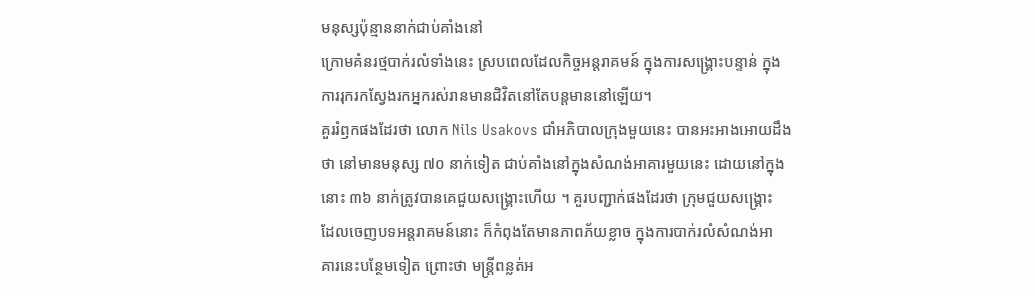មនុស្សប៉ុន្មាននាក់ជាប់គាំងនៅ
ក្រោមគំនរថ្មបាក់រលំទាំងនេះ ស្របពេលដែលកិច្ចអន្តរាគមន៍ ក្នុងការសង្គ្រោះបន្ទាន់ ក្នុង
ការរុករកស្វែងរកអ្នករស់រានមានជិវិតនៅតែបន្តមាននៅឡើយ។
គួររំឭកផងដែរថា លោក Nils Usakovs ជាំអភិបាលក្រុងមួយនេះ បានអះអាងអោយដឹង
ថា នៅមានមនុស្ស ៧០ នាក់ទៀត ជាប់គាំងនៅក្នុងសំណង់អាគារមួយនេះ ដោយនៅក្នុង
នោះ ៣៦ នាក់ត្រូវបានគេជួយសង្គ្រោះហើយ ។ គួរបញ្ជាក់ផងដែរថា ក្រុមជួយសង្គ្រោះ
ដែលចេញបទអន្តរាគមន៍នោះ ក៏កំពុងតែមានភាពភ័យខ្លាច ក្នុងការបាក់រលំសំណង់អា
គារនេះបន្ថែមទៀត ព្រោះថា មន្រ្តីពន្លត់អ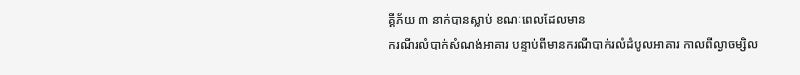គ្គីភ័យ ៣ នាក់បានស្លាប់ ខណៈពេលដែលមាន
ករណីរលំបាក់សំណង់អាគារ បន្ទាប់ពីមានករណីបាក់រលំដំបូលអាគារ កាលពីល្ងាចម្សិល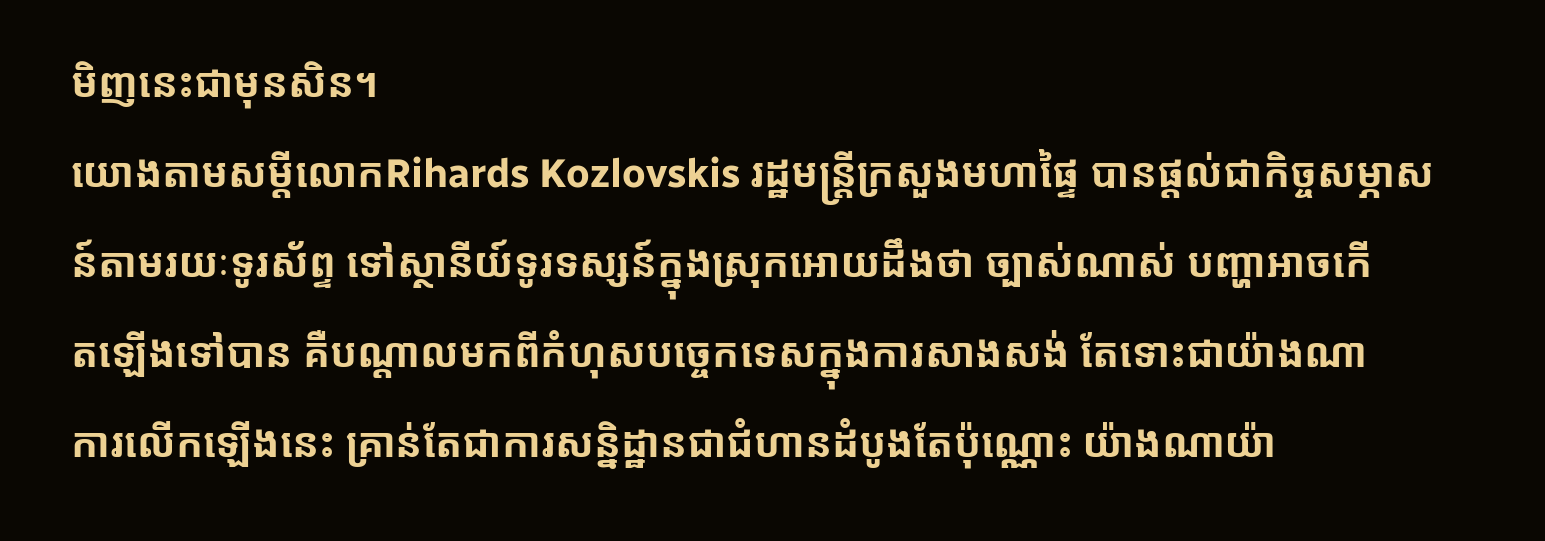មិញនេះជាមុនសិន។
យោងតាមសម្តីលោកRihards Kozlovskis រដ្ឋមន្រ្តីក្រសួងមហាផ្ទៃ បានផ្តល់ជាកិច្ចសម្ភាស
ន៍តាមរយៈទូរស័ព្ទ ទៅស្ថានីយ៍ទូរទស្សន៍ក្នុងស្រុកអោយដឹងថា ច្បាស់ណាស់ បញ្ហាអាចកើ
តឡើងទៅបាន គឺបណ្តាលមកពីកំហុសបច្ចេកទេសក្នុងការសាងសង់ តែទោះជាយ៉ាងណា
ការលើកឡើងនេះ គ្រាន់តែជាការសន្និដ្ឋានជាជំហានដំបូងតែប៉ុណ្ណោះ យ៉ាងណាយ៉ា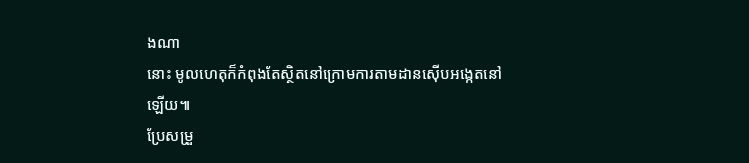ងណា
នោះ មូលហេតុក៏កំពុងតែស្ថិតនៅក្រោមការតាមដានស៊ើបអង្កេតនៅឡើយ៕
ប្រែសម្រួ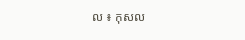ល ៖ កុសល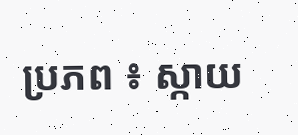ប្រភព ៖ ស្កាយ